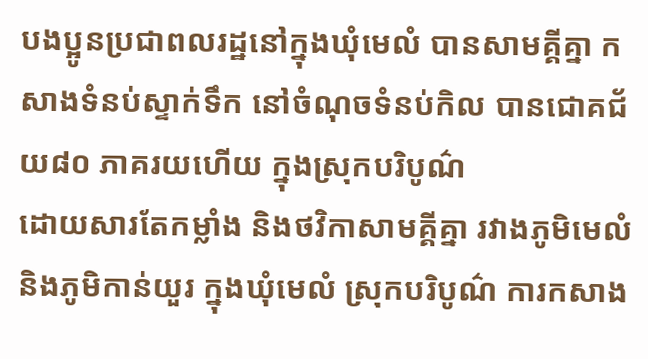បងប្អូនប្រជាពលរដ្ឋនៅក្នុងឃុំមេលំ បានសាមគ្គីគ្នា កសាងទំនប់ស្ទាក់ទឹក នៅចំណុចទំនប់កិល បានជោគជ័យ៨០ ភាគរយហើយ ក្នុងស្រុកបរិបូណ៌
ដោយសារតែកម្លាំង និងថវិកាសាមគ្គីគ្នា រវាងភូមិមេលំ និងភូមិកាន់យួរ ក្នុងឃុំមេលំ ស្រុកបរិបូណ៌ ការកសាង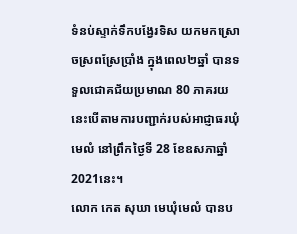ទំនប់ស្ទាក់ទឹកបង្វែរទិស យកមកស្រោចស្រពស្រែប្រាំង ក្នុងពេល២ឆ្នាំ បានទទួលជោគជ័យប្រមាណ 80 ភាគរយ នេះបើតាមការបញ្ជាក់របស់អាជ្ញាធរឃុំមេលំ នៅព្រឹកថ្ងៃទី 28 ខែឧសភាឆ្នាំ 2021នេះ។
លោក កេត សុឃា មេឃុំមេលំ បានប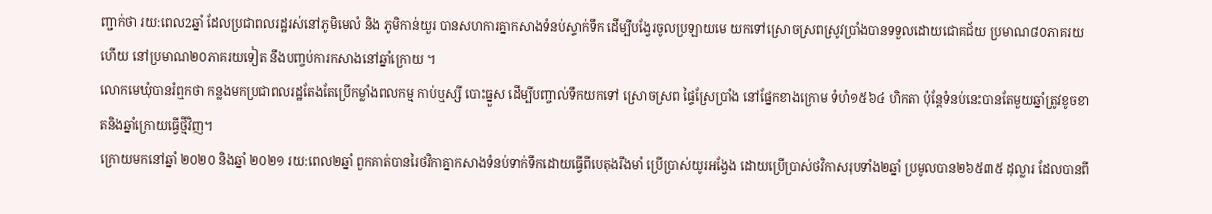ញ្ជាក់ថា រយ:ពេល2ឆ្នាំ ដែលប្រជាពលរដ្ឋរស់នៅភូមិមេលំ និង ភូមិកាន់យួរ បានសហការគ្នាកសាងទំនប់ស្ទាក់ទឹក ដើម្បីបង្វែរចូលប្រឡាយមេ យកទៅស្រោចស្រពស្រូវប្រាំងបានទទួលដោយជោគជ័យ ប្រមាណ៨០ភាគរយហើយ នៅប្រមាណ២០ភាគរយទៀត នឹងបញ្ចប់ការកសាងនៅឆ្នាំក្រោយ ។
លោកមេឃុំបានរំឮកថា កន្លងមកប្រជាពលរដ្ឋតែងតែប្រើកម្លាំងពលកម្ម កាប់ឬស្សី បោះធ្នួស ដើម្បីបញ្ចាល់ទឹកយកទៅ ស្រោចស្រព ផ្ទៃស្រែប្រាំង នៅផ្នែកខាងក្រោម ទំហំ១៥៦៤ ហិកតា ប៉ុន្តែទំនប់នេះបានតែមួយឆ្នាំត្រូវខូចខាតនិងឆ្នាំក្រោយធ្វើថ្មីវិញ។
ក្រោយមកនៅឆ្នាំ ២០២០ និងឆ្នាំ ២០២១ រយ:ពេល២ឆ្នាំ ពួកគាត់បានរៃថវិកាគ្នាកសាងទំនប់ទាក់ទឹកដោយធ្វើពីបេតុងរឹងមាំ ប្រើប្រាស់យូរអង្វែង ដោយប្រើប្រាស់ថវិកាសរុបទាំង២ឆ្នាំ ប្រមូលបាន២៦៥៣៥ ដុល្លារ ដែលបានពី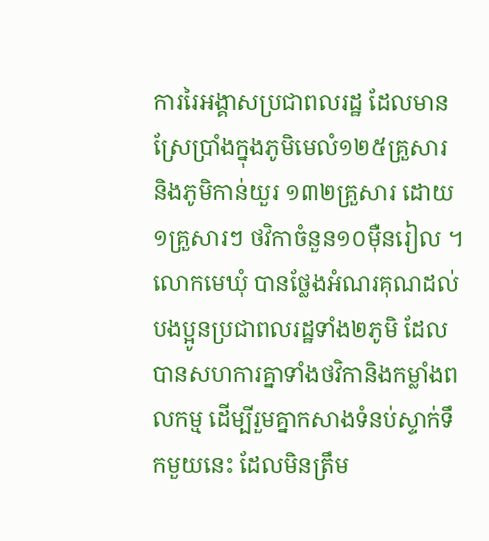ការរៃអង្គាសប្រជាពលរដ្ឋ ដែលមានស្រែប្រាំងក្នុងភូមិមេលំ១២៥គ្រួសារ និងភូមិកាន់យួរ ១៣២គ្រួសារ ដោយ១គ្រួសារៗ ថវិកាចំនួន១០ម៉ឺនរៀល ។
លោកមេឃុំ បានថ្លែងអំណរគុណដល់បងប្អូនប្រជាពលរដ្ឋទាំង២ភូមិ ដែលបានសហការគ្នាទាំងថវិកានិងកម្លាំងពលកម្ម ដើម្បីរួមគ្នាកសាងទំនប់ស្ទាក់ទឹកមួយនេះ ដែលមិនត្រឹម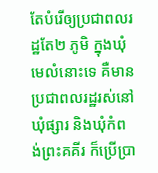តែបំរើឲ្យប្រជាពលរដ្ឋតែ២ ភូមិ ក្នុងឃុំមេលំនោះទេ គឺមានប្រជាពលរដ្ឋរស់នៅឃុំផ្សារ និងឃុំកំពង់ព្រះគគីរ ក៏ប្រើប្រា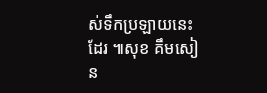ស់ទឹកប្រឡាយនេះដែរ ៕សុខ គឹមសៀន